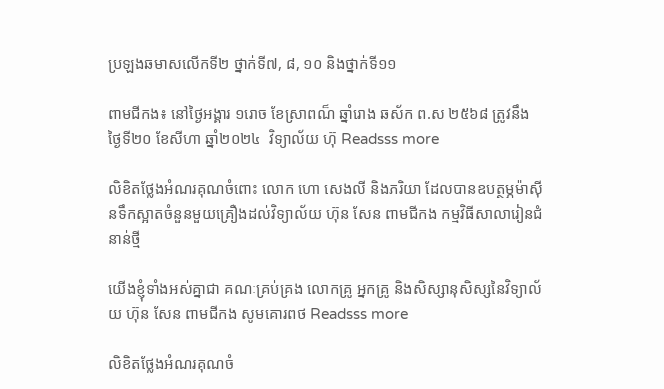ប្រឡងឆមាសលើកទី២ ថ្នាក់ទី៧, ៨, ១០ និងថ្នាក់ទី១១

ពាមជីកង៖ នៅថ្ងៃអង្គារ ១រោច ខែស្រាពណ៏ ឆ្នាំរោង ឆស័ក ព.ស ២៥៦៨ ត្រូវនឹង ថ្ងៃទី២០ ខែសីហា ឆ្នាំ២០២៤  វិទ្យាល័យ ហ៊ុ Readsss more

លិខិតថ្លែងអំណរគុណចំពោះ លោក ហោ សេងលី និងភរិយា ដែលបានឧបត្ថម្ភម៉ាស៊ីនទឹកស្អាតចំនួនមួយគ្រឿងដល់វិទ្យាល័យ ហ៊ុន សែន ពាមជីកង កម្មវិធីសាលារៀនជំនាន់ថ្មី

យើងខ្ញុំទាំងអស់គ្នាជា គណៈគ្រប់គ្រង លោកគ្រូ អ្នកគ្រូ និងសិស្សានុសិស្សនៃវិទ្យាល័យ ហ៊ុន សែន ពាមជីកង សូមគោរពថ Readsss more

លិខិតថ្លែងអំណរគុណចំ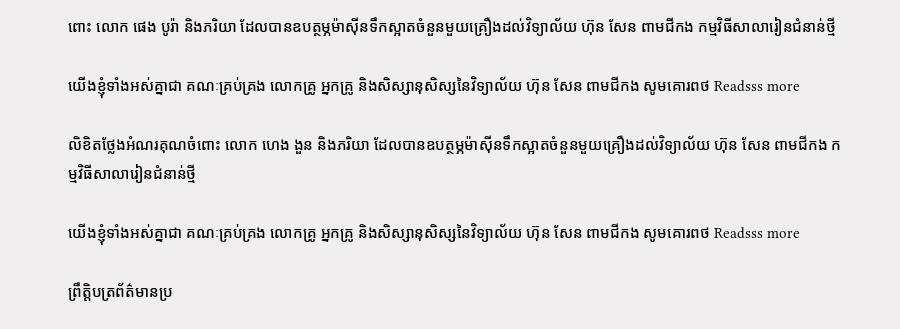ពោះ លោក ផេង បូរ៉ា និងភរិយា ដែលបានឧបត្ថម្ភម៉ាស៊ីនទឹកស្អាតចំនួនមួយគ្រឿងដល់វិទ្យាល័យ ហ៊ុន សែន ពាមជីកង កម្មវិធីសាលារៀនជំនាន់ថ្មី

យើងខ្ញុំទាំងអស់គ្នាជា គណៈគ្រប់គ្រង លោកគ្រូ អ្នកគ្រូ និងសិស្សានុសិស្សនៃវិទ្យាល័យ ហ៊ុន សែន ពាមជីកង សូមគោរពថ Readsss more

លិខិតថ្លែងអំណរគុណចំពោះ លោក ហេង ងួន និងភរិយា ដែលបានឧបត្ថម្ភម៉ាស៊ីនទឹកស្អាតចំនួនមួយគ្រឿងដល់វិទ្យាល័យ ហ៊ុន សែន ពាមជីកង កម្មវិធីសាលារៀនជំនាន់ថ្មី

យើងខ្ញុំទាំងអស់គ្នាជា គណៈគ្រប់គ្រង លោកគ្រូ អ្នកគ្រូ និងសិស្សានុសិស្សនៃវិទ្យាល័យ ហ៊ុន សែន ពាមជីកង សូមគោរពថ Readsss more

ព្រឹត្តិបត្រព័ត៌មានប្រ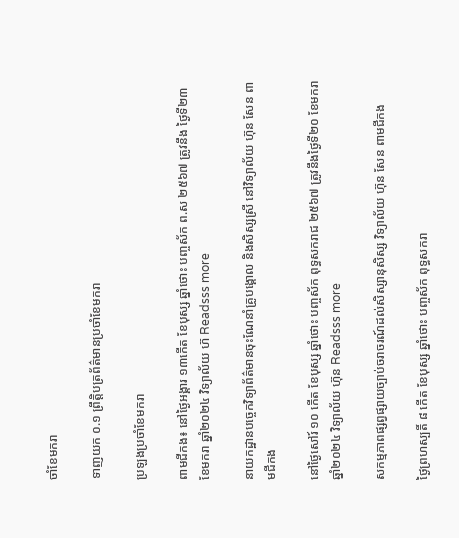ចាំខែមករា

ទាញយក ០.១ ព្រឹត្តិបត្រព័ត៌មានប្រចាំខែមករា

ប្រឡងប្រចាំខែមករា

ពាមជីកង៖ នៅថ្ងៃអង្គារ ១៣កើត ខែបុស្ស ឆ្នាំថោះ បញ្ចស័ក ព.ស ២៥៦៧ ត្រូវនឹង ថ្ងៃទី២៣ ខែមករា ឆ្នាំ២០២៤ វិទ្យាល័យ ហ៊ Readsss more

នាយកដ្ឋានបច្ចេកវិទ្យាព័ត៌មានចុះណែនាំគ្រូបង្គោល និងសិស្សស្រី នៅវិទ្យាល័យ ហ៊ុន សែន ពាមជីកង

នៅថ្ងៃសៅរ៍ ១០ កើត ខែបុស្ស ឆ្នាំថោះ បញ្ចស័ក ពុទ្ធសករាជ ២៥៦៧ ត្រូវនឹងថ្ងៃទី២០ ខែមករា ឆ្នាំ២០២៤ វិទ្យាល័យ ហ៊ុន Readsss more

សកម្មភាពផ្សព្វផ្សាយច្បាប់ចរាចរណ៍ដល់សិស្សានុសិស្ស វិទ្យាល័យ ហ៊ុន សែន ពាមជីកង

ថ្ងៃព្រហស្បតិ៍ ៨ កើត ខែបុស្ស ឆ្នាំថោះ បញ្ចស័ក ពុទ្ធសករា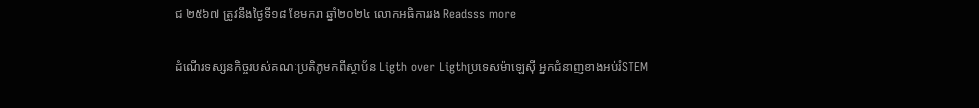ជ ២៥៦៧ ត្រូវនឹងថ្ងៃទី១៨ ខែមករា ឆ្នាំ២០២៤ លោកអធិការរង Readsss more

ដំណើរទស្សនកិច្ចរបស់គណៈប្រតិភូមកពីស្ថាប័ន Ligth over Ligthប្រទេសម៉ាឡេស៊ី អ្នកជំនាញខាងអប់រំSTEM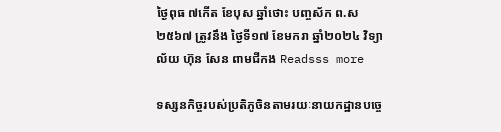ថ្ងៃពុធ ៧កើត ខែបុស ឆ្នាំថោះ បញ្ចស័ក ព.ស ២៥៦៧ ត្រូវនឹង ថ្ងៃទី១៧ ខែមករា ឆ្នាំ២០២៤ វិទ្យាល័យ ហ៊ុន សែន ពាមជីកង Readsss more

ទស្សនកិច្ចរបស់ប្រតិភូចិនតាមរយៈនាយកដ្ឋានបច្ចេ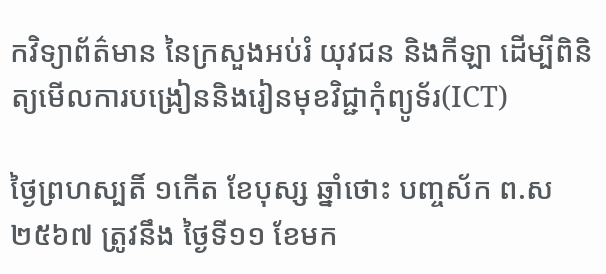កវិទ្យាព័ត៌មាន នៃក្រសួងអប់រំ យុវជន និងកីឡា ដើម្បីពិនិត្យមើលការបង្រៀននិងរៀនមុខវិជ្ជាកុំព្យូទ័រ(ICT)

ថ្ងៃព្រហស្បតិ៍ ១កើត ខែបុស្ស ឆ្នាំថោះ បញ្ចស័ក ព.ស ២៥៦៧ ត្រូវនឹង ថ្ងៃទី១១ ខែមក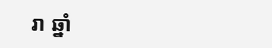រា ឆ្នាំ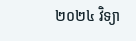២០២៤ វិទ្យា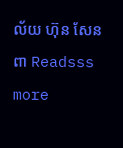ល័យ ហ៊ុន សែន ពា Readsss more